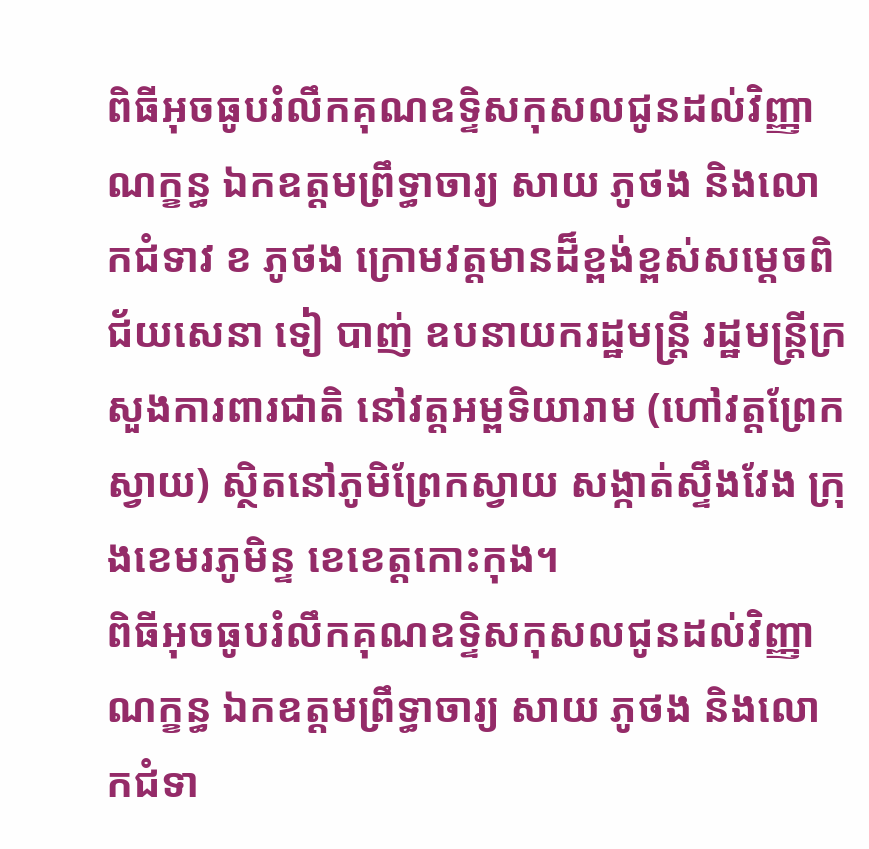ពិធីអុចធូបរំលឹកគុណឧទ្ទិសកុសលជូនដល់វិញ្ញាណក្ខន្ធ ឯកឧត្តមព្រឹទ្ធាចារ្យ សាយ ភូថង និងលោកជំទាវ ខ ភូថង ក្រោមវត្តមានដ៏ខ្ពង់ខ្ពស់សម្តេចពិជ័យសេនា ទៀ បាញ់ ឧបនាយករដ្ឋមន្ត្រី រដ្ឋមន្ត្រីក្រសួងការពារជាតិ នៅវត្តអម្ពទិយារាម (ហៅវត្តព្រែកស្វាយ) ស្ថិតនៅភូមិព្រែកស្វាយ សង្កាត់ស្ទឹងវែង ក្រុងខេមរភូមិន្ទ ខេខេត្តកោះកុង។
ពិធីអុចធូបរំលឹកគុណឧទ្ទិសកុសលជូនដល់វិញ្ញាណក្ខន្ធ ឯកឧត្តមព្រឹទ្ធាចារ្យ សាយ ភូថង និងលោកជំទា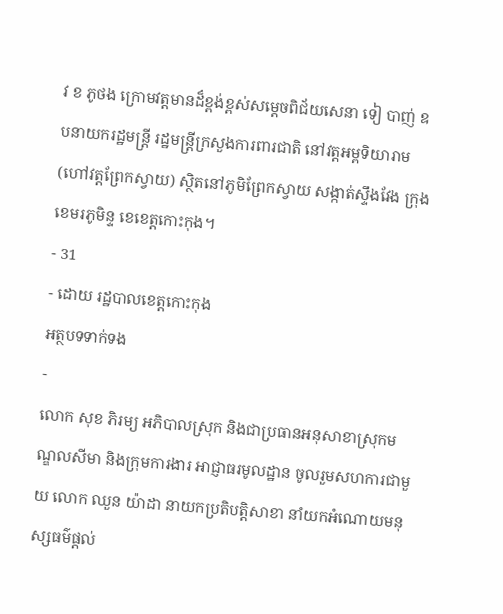វ ខ ភូថង ក្រោមវត្តមានដ៏ខ្ពង់ខ្ពស់សម្តេចពិជ័យសេនា ទៀ បាញ់ ឧបនាយករដ្ឋមន្ត្រី រដ្ឋមន្ត្រីក្រសួងការពារជាតិ នៅវត្តអម្ពទិយារាម (ហៅវត្តព្រែកស្វាយ) ស្ថិតនៅភូមិព្រែកស្វាយ សង្កាត់ស្ទឹងវែង ក្រុងខេមរភូមិន្ទ ខេខេត្តកោះកុង។
- 31
- ដោយ រដ្ឋបាលខេត្តកោះកុង
អត្ថបទទាក់ទង
-
លោក សុខ ភិរម្យ អភិបាលស្រុក និងជាប្រធានអនុសាខាស្រុកមណ្ឌលសីមា និងក្រុមការងារ អាជ្ញាធរមូលដ្ឋាន ចូលរួមសហការជាមួយ លោក ឈួន យ៉ាដា នាយកប្រតិបត្តិសាខា នាំយកអំណោយមនុស្សធម៌ផ្តល់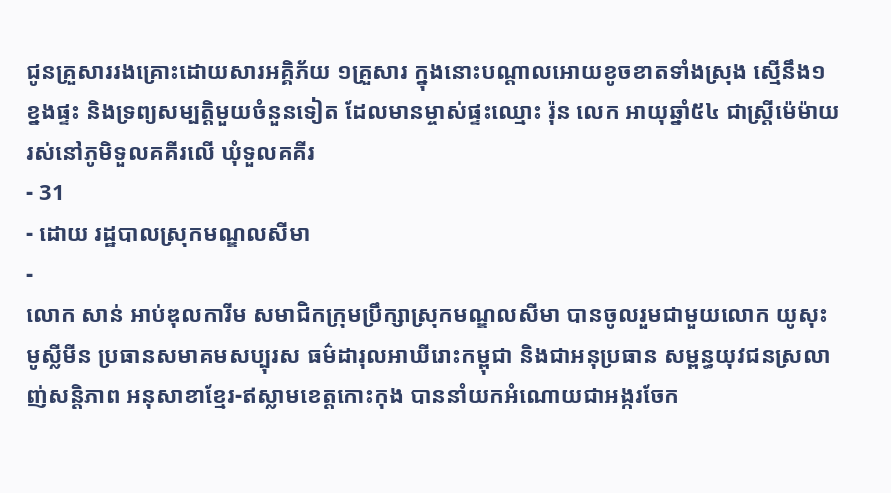ជូនគ្រួសាររងគ្រោះដោយសារអគ្គិភ័យ ១គ្រួសារ ក្នុងនោះបណ្តាលអោយខូចខាតទាំងស្រុង ស្មើនឹង១ ខ្នងផ្ទះ និងទ្រព្យសម្បត្តិមួយចំនួនទៀត ដែលមានម្ចាស់ផ្ទះឈ្មោះ រ៉ុន លេក អាយុឆ្នាំ៥៤ ជាស្ត្រីម៉េម៉ាយ រស់នៅភូមិទួលគគីរលើ ឃុំទួលគគីរ
- 31
- ដោយ រដ្ឋបាលស្រុកមណ្ឌលសីមា
-
លោក សាន់ អាប់ឌុលការីម សមាជិកក្រុមប្រឹក្សាស្រុកមណ្ឌលសីមា បានចូលរួមជាមួយលោក យូសុះ មូស្លីមីន ប្រធានសមាគមសប្បុរស ធម៌ដារុលអាឃីរោះកម្ពុជា និងជាអនុប្រធាន សម្ពន្ធយុវជនស្រលាញ់សន្តិភាព អនុសាខាខ្មែរ-ឥស្លាមខេត្តកោះកុង បាននាំយកអំណោយជាអង្ករចែក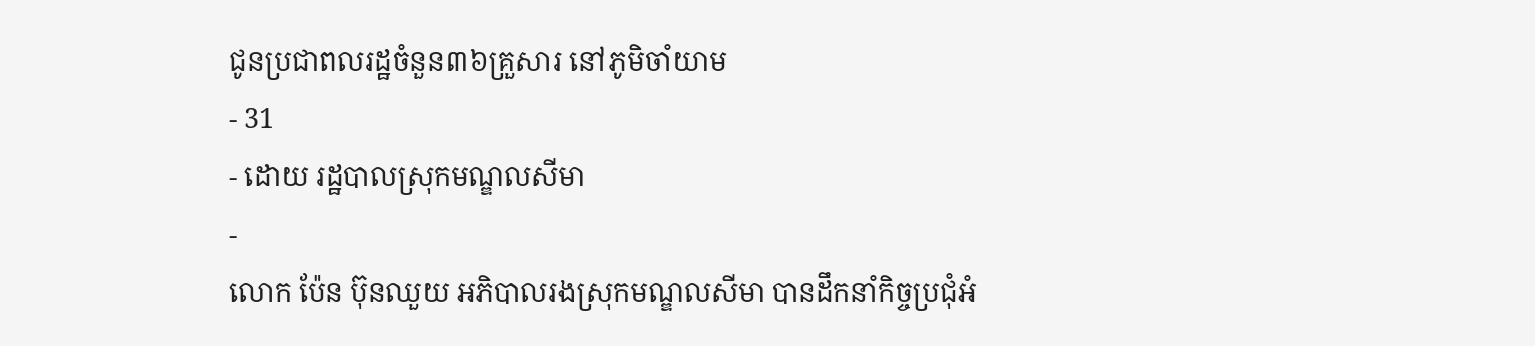ជូនប្រជាពលរដ្ឋចំនួន៣៦គ្រួសារ នៅភូមិចាំយាម
- 31
- ដោយ រដ្ឋបាលស្រុកមណ្ឌលសីមា
-
លោក ប៉ែន ប៊ុនឈួយ អភិបាលរងស្រុកមណ្ឌលសីមា បានដឹកនាំកិច្ចប្រជុំអំ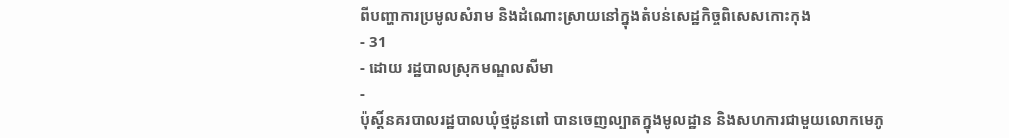ពីបញ្ហាការប្រមូលសំរាម និងដំណោះស្រាយនៅក្នុងតំបន់សេដ្ឋកិច្ចពិសេសកោះកុង
- 31
- ដោយ រដ្ឋបាលស្រុកមណ្ឌលសីមា
-
ប៉ុស្តិ៍នគរបាលរដ្ឋបាលឃុំថ្មដូនពៅ បានចេញល្បាតក្នុងមូលដ្ឋាន និងសហការជាមួយលោកមេភូ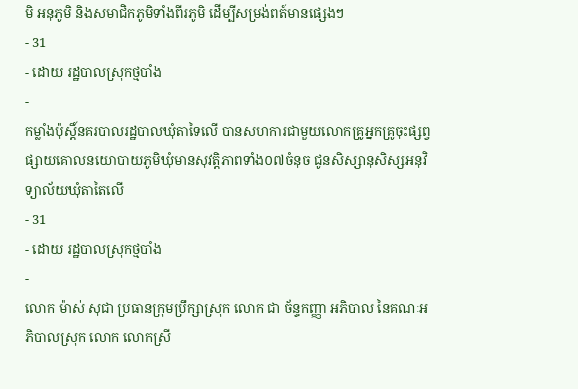មិ អនុភូមិ និងសមាជិកភូមិទាំងពីរភូមិ ដើម្បីសម្រង់ពត៍មានផ្សេងៗ
- 31
- ដោយ រដ្ឋបាលស្រុកថ្មបាំង
-
កម្លាំងប៉ុស្តិ៍នគរបាលរដ្ឋបាលឃុំតាទៃលើ បានសហការជាមួយលោកគ្រូអ្នកគ្រូចុះផ្សព្វផ្សាយគោលនយោបាយភូមិឃុំមានសុវត្តិភាពទាំង០៧ចំនុច ជូនសិស្សានុសិស្សអនុវិទ្យាល័យឃុំតាតៃលើ
- 31
- ដោយ រដ្ឋបាលស្រុកថ្មបាំង
-
លោក ម៉ាស់ សុជា ប្រធានក្រុមប្រឹក្សាស្រុក លោក ជា ច័ន្ទកញ្ញា អភិបាល នៃគណៈអភិបាលស្រុក លោក លោកស្រី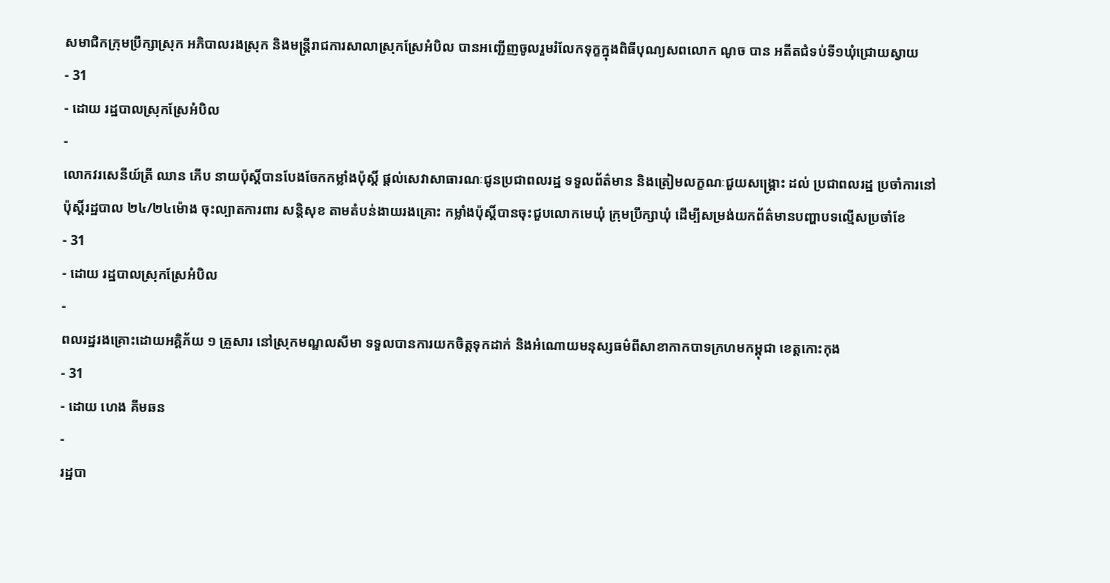សមាជិកក្រុមប្រឹក្សាស្រុក អភិបាលរងស្រុក និងមន្ត្រីរាជការសាលាស្រុកស្រែអំបិល បានអញ្ជើញចូលរួមរំលែកទុក្ខក្នុងពិធីបុណ្យសពលោក ណូច បាន អតីតជំទប់ទី១ឃុំជ្រោយស្វាយ
- 31
- ដោយ រដ្ឋបាលស្រុកស្រែអំបិល
-
លោកវរសេនីយ៍ត្រី ឈាន ភើប នាយប៉ុស្តិ៍បានបែងចែកកម្លាំងប៉ុស្តិ៍ ផ្ដល់សេវាសាធារណៈជូនប្រជាពលរដ្ឋ ទទួលព័ត៌មាន និងត្រៀមលក្ខណៈជួយសង្គ្រោះ ដល់ ប្រជាពលរដ្ឋ ប្រចាំការនៅប៉ុស្ដិ៍រដ្ឋបាល ២៤/២៤ម៉ោង ចុះល្បាតការពារ សន្តិសុខ តាមតំបន់ងាយរងគ្រោះ កម្លាំងប៉ុស្តិ៍បានចុះជួបលោកមេឃុំ ក្រុមប្រឹក្សាឃុំ ដើម្បីសម្រង់យកព័ត៌មានបញ្ហាបទល្មើសប្រចាំខែ
- 31
- ដោយ រដ្ឋបាលស្រុកស្រែអំបិល
-
ពលរដ្ឋរងគ្រោះដោយអគ្គិភ័យ ១ គ្រួសារ នៅស្រុកមណ្ឌលសីមា ទទួលបានការយកចិត្តទុកដាក់ និងអំណោយមនុស្សធម៌ពីសាខាកាកបាទក្រហមកម្ពុជា ខេត្តកោះកុង
- 31
- ដោយ ហេង គីមឆន
-
រដ្ឋបា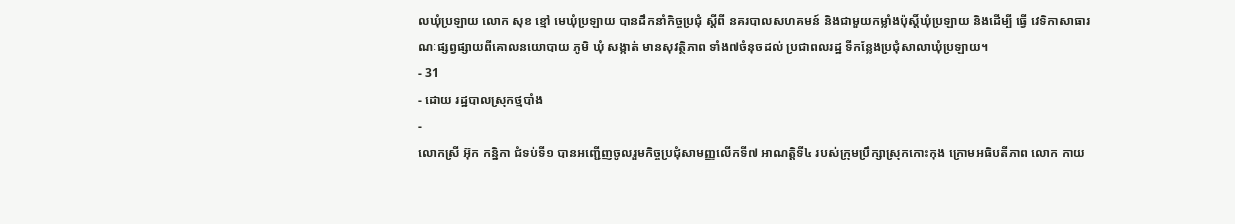លឃុំប្រឡាយ លោក សុខ ខ្មៅ មេឃុំប្រឡាយ បានដឹកនាំកិច្ចប្រជុំ ស្តីពី នគរបាលសហគមន៍ និងជាមួយកម្លាំងប៉ុស្តិ៍ឃុំប្រឡាយ និងដើម្បី ធ្វើ វេទិកាសាធារណៈផ្សព្វផ្សាយពីគោលនយោបាយ ភូមិ ឃុំ សង្កាត់ មានសុវត្ថិភាព ទាំង៧ចំនុចដល់ ប្រជាពលរដ្ឋ ទីកន្លែងប្រជុំសាលាឃុំប្រឡាយ។
- 31
- ដោយ រដ្ឋបាលស្រុកថ្មបាំង
-
លោកស្រី អ៊ុក កន្និកា ជំទប់ទី១ បានអញ្ជើញចូលរួមកិច្ចប្រជុំសាមញ្ញលើកទី៧ អាណត្តិទី៤ របស់ក្រុមប្រឹក្សាស្រុកកោះកុង ក្រោមអធិបតីភាព លោក កាយ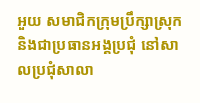អួយ សមាជិកក្រុមប្រឹក្សាស្រុក និងជាប្រធានអង្គប្រជុំ នៅសាលប្រជុំសាលា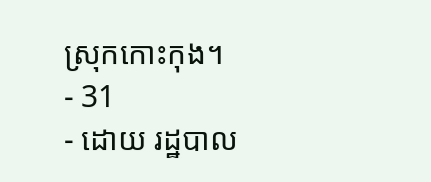ស្រុកកោះកុង។
- 31
- ដោយ រដ្ឋបាល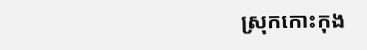ស្រុកកោះកុង